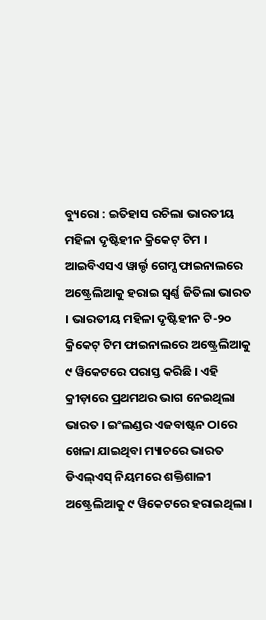ବ୍ୟୁରୋ : ଇତିହାସ ରଚିଲା ଭାରତୀୟ ମହିଳା ଦୃଷ୍ଟିହୀନ କ୍ରିକେଟ୍ ଟିମ । ଆଇବିଏସଏ ୱାର୍ଲ୍ଡ ଗେମ୍ସ ଫାଇନାଲରେ ଅଷ୍ଟ୍ରେଲିଆକୁ ହରାଇ ସ୍ୱର୍ଣ୍ଣ ଜିତିଲା ଭାରତ । ଭାରତୀୟ ମହିଳା ଦୃଷ୍ଟିହୀନ ଟି-୨୦ କ୍ରିକେଟ୍ ଟିମ ଫାଇନାଲରେ ଅଷ୍ଟ୍ରେଲିଆକୁ ୯ ୱିକେଟରେ ପରାସ୍ତ କରିଛି । ଏହି କ୍ରୀଡ଼ାରେ ପ୍ରଥମଥର ଭାଗ ନେଇଥିଲା ଭାରତ । ଇଂଲଣ୍ଡର ଏଜବାଷ୍ଟନ ଠାରେ ଖେଳା ଯାଇଥିବା ମ୍ୟାଚରେ ଭାରତ ଡିଏଲ୍ଏସ୍ ନିୟମରେ ଶକ୍ତିଶାଳୀ ଅଷ୍ଟ୍ରେଲିଆକୁ ୯ ୱିକେଟରେ ହରାଇଥିଲା ।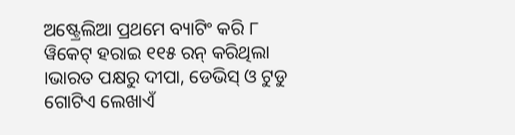ଅଷ୍ଟ୍ରେଲିଆ ପ୍ରଥମେ ବ୍ୟାଟିଂ କରି ୮ ୱିକେଟ୍ ହରାଇ ୧୧୫ ରନ୍ କରିଥିଲା ।ଭାରତ ପକ୍ଷରୁ ଦୀପା, ଡେଭିସ୍ ଓ ଟୁଡୁ ଗୋଟିଏ ଲେଖାଏଁ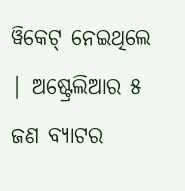ୱିକେଟ୍ ନେଇଥିଲେ | ଅଷ୍ଟ୍ରେଲିଆର ୫ ଜଣ ବ୍ୟାଟର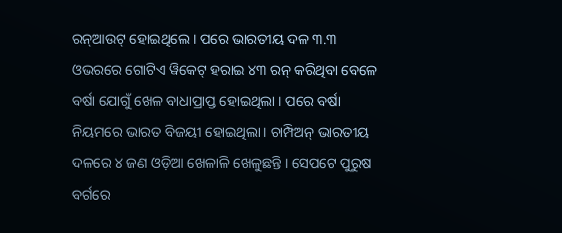ରନ୍ଆଉଟ୍ ହୋଇଥିଲେ । ପରେ ଭାରତୀୟ ଦଳ ୩.୩ ଓଭରରେ ଗୋଟିଏ ୱିକେଟ୍ ହରାଇ ୪୩ ରନ୍ କରିଥିବା ବେଳେ ବର୍ଷା ଯୋଗୁଁ ଖେଳ ବାଧାପ୍ରାପ୍ତ ହୋଇଥିଲା । ପରେ ବର୍ଷା ନିୟମରେ ଭାରତ ବିଜୟୀ ହୋଇଥିଲା। ଚାମ୍ପିଅନ୍ ଭାରତୀୟ ଦଳରେ ୪ ଜଣ ଓଡ଼ିଆ ଖେଳାଳି ଖେଳୁଛନ୍ତି । ସେପଟେ ପୁରୁଷ ବର୍ଗରେ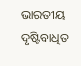ଭାରତୀୟ ଦୃଷ୍ଟିବାଧିତ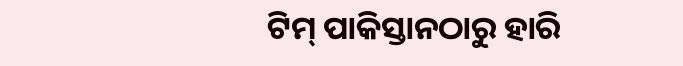ଟିମ୍ ପାକିସ୍ତାନଠାରୁ ହାରି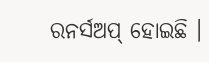ରନର୍ସଅପ୍ ହୋଇଛି ।